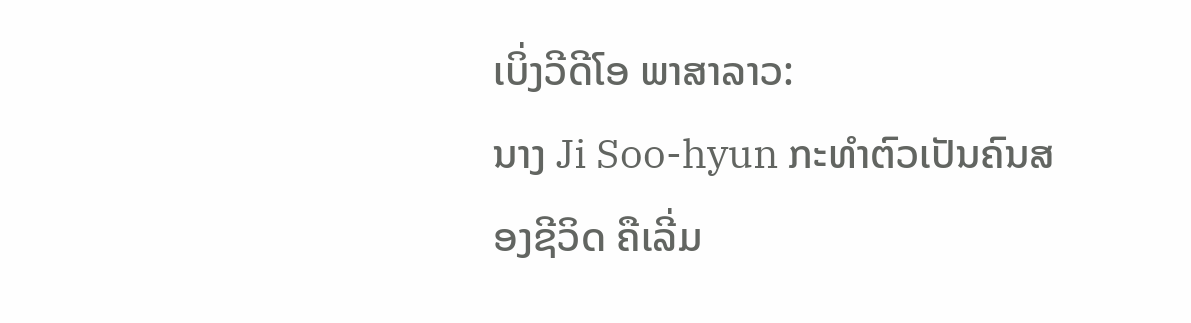ເບິ່ງວີດີໂອ ພາສາລາວ:
ນາງ Ji Soo-hyun ກະທໍາຕົວເປັນຄົນສອງຊີວິດ ຄືເລີ່ມ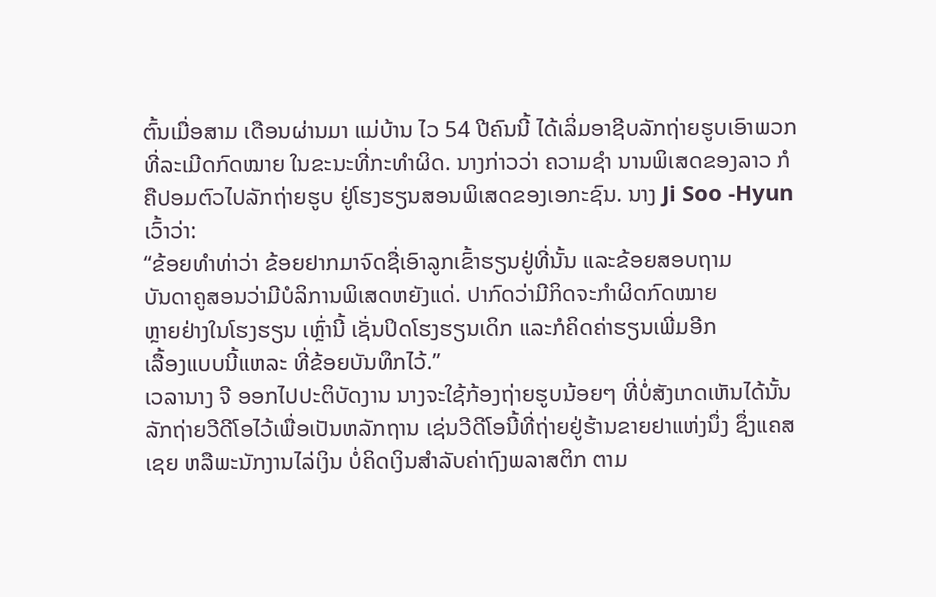ຕົ້ນເມື່ອສາມ ເດືອນຜ່ານມາ ແມ່ບ້ານ ໄວ 54 ປີຄົນນີ້ ໄດ້ເລິ່ມອາຊີບລັກຖ່າຍຮູບເອົາພວກທີ່ລະເມີດກົດໝາຍ ໃນຂະນະທີ່ກະທໍາຜິດ. ນາງກ່າວວ່າ ຄວາມຊໍາ ນານພິເສດຂອງລາວ ກໍຄືປອມຕົວໄປລັກຖ່າຍຮູບ ຢູ່ໂຮງຮຽນສອນພິເສດຂອງເອກະຊົນ. ນາງ Ji Soo -Hyun ເວົ້າວ່າ:
“ຂ້ອຍທໍາທ່າວ່າ ຂ້ອຍຢາກມາຈົດຊື່ເອົາລູກເຂົ້າຮຽນຢູ່ທີ່ນັ້ນ ແລະຂ້ອຍສອບຖາມ
ບັນດາຄູສອນວ່າມີບໍລິການພິເສດຫຍັງແດ່. ປາກົດວ່າມີກິດຈະກໍາຜິດກົດໝາຍ
ຫຼາຍຢ່າງໃນໂຮງຮຽນ ເຫຼົ່ານີ້ ເຊັ່ນປິດໂຮງຮຽນເດິກ ແລະກໍຄິດຄ່າຮຽນເພີ່ມອີກ
ເລື້ອງແບບນີ້ແຫລະ ທີ່ຂ້ອຍບັນທຶກໄວ້.”
ເວລານາງ ຈີ ອອກໄປປະຕິບັດງານ ນາງຈະໃຊ້ກ້ອງຖ່າຍຮູບນ້ອຍໆ ທີ່ບໍ່ສັງເກດເຫັນໄດ້ນັ້ນ
ລັກຖ່າຍວີດີໂອໄວ້ເພື່ອເປັນຫລັກຖານ ເຊ່ນວີດີໂອນີ້ທີ່ຖ່າຍຢູ່ຮ້ານຂາຍຢາແຫ່ງນຶ່ງ ຊຶ່ງແຄສ
ເຊຍ ຫລືພະນັກງານໄລ່ເງິນ ບໍ່ຄິດເງິນສໍາລັບຄ່າຖົງພລາສຕິກ ຕາມ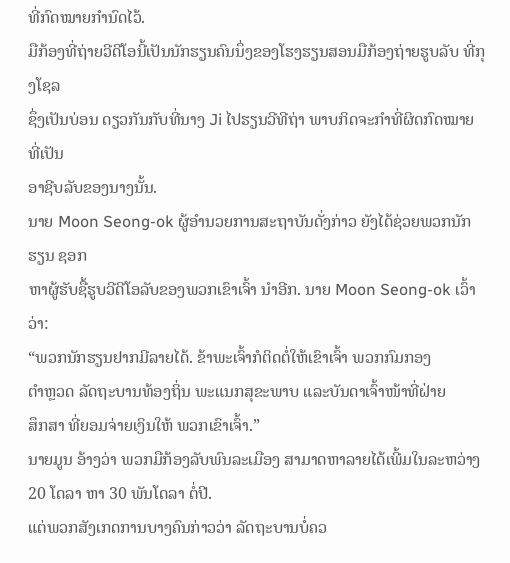ທີ່ກົດໝາຍກໍານົດໄວ້.
ມືກ້ອງທີ່ຖ່າຍວີດີໂອນີ້ເປັນນັກຮຽນຄົນນຶ່ງຂອງໂຮງຮຽນສອນມືກ້ອງຖ່າຍຮູບລັບ ທີ່ກຸງໂຊລ
ຊຶ່ງເປັນບ່ອນ ດຽວກັນກັບທີ່ນາງ Ji ໄປຮຽນວີທີຖ່າ ພາບກິດຈະກໍາທີ່ຜິດກົດໝາຍ ທີ່ເປັນ
ອາຊີບລັບຂອງນາງນັ້ນ.
ນາຍ Moon Seong-ok ຜູ້ອໍານວຍການສະຖາບັນດັ່ງກ່າວ ຍັງໄດ້ຊ່ວຍພວກນັກຮຽນ ຊອກ
ຫາຜູ້ຮັບຊື້ຮູບວີດີໂອລັບຂອງພວກເຂົາເຈົ້າ ນໍາອີກ. ນາຍ Moon Seong-ok ເວົ້າວ່າ:
“ພວກນັກຮຽນຢາກມີລາຍໄດ້. ຂ້າພະເຈົ້າກໍຕິດຕໍ່ໃຫ້ເຂົາເຈົ້າ ພວກກົມກອງ
ຕໍາຫຼວດ ລັດຖະບານທ້ອງຖິ່ນ ພະແນກສຸຂະພາບ ແລະບັນດາເຈົ້າໜ້າທີ່ຝ່າຍ
ສຶກສາ ທີ່ຍອມຈ່າຍເງິນໃຫ້ ພວກເຂົາເຈົ້າ.”
ນາຍມູນ ອ້າງວ່າ ພວກມືກ້ອງລັບພົນລະເມືອງ ສາມາດຫາລາຍໄດ້ເພີ້ມໃນລະຫວ່າງ
20 ໂດລາ ຫາ 30 ພັນໂດລາ ຕໍ່ປີ.
ແຕ່ພວກສັງເກດການບາງຄົນກ່າວວ່າ ລັດຖະບານບໍ່ຄວ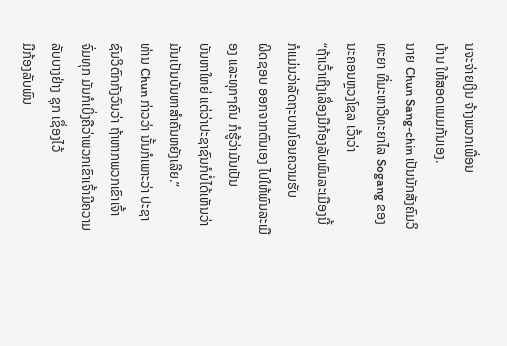ນຈະຈ່າຍເງິນ ຈ້າງພວກເພື່ອນ
ບ້ານ ໃຫ້ສອດແນມກັນເອງ.
ນາຍ Chun Sang-chin ເປັນນັກສັງຄົມວິທະຍາ ທີ່ມະຫາວິທະຍາໄລ Sogang ຂອງ
ນະຄອນຫຼວງໂຊລ ເວົ້າວ່າ
“ຖ້າເວົ້າເຖິງເລຶ່ອງມືກ້ອງລັບພົນລະເມືອງນີ້ ກໍແມ່ນວ່າລັດຖະບານໂອນຄວາມຮັບ
ຜິດຊອບ ອອກຈາກຕົນເອງ ໄປໃຫ້ພົນລະເມືອງ ແລະທຸກໆຄົນ ກໍຮູ້ວ່າມັນເປັນ
ບັນຫາໃຫຍ່ ແຕ່ວ່າປະຊາຊົນກໍບໍ່ໄດ້ເຫັນວ່າ ມັນເປັນບັນຫາສໍາຄັນຫຍັງເລີຍ.”
ທ່ານ Chun ກ່າວວ່າ ນັ້ນກໍເພາະວ່າ ປະຊາຊົນວິຕົກກັງວົນວ່າ ຖ້າຫາກພວກເຂົາເຈົ້າ
ຈົ່ມທຸກ ມັນກໍເບິ່ງຄືວ່າພວກເຂົາເຈົ້າມີຄວາມລັບບາງຢ່າງ ຊຸກ ເຊຶ່ອງໄວ້
ມືກ້ອງລັບພົນ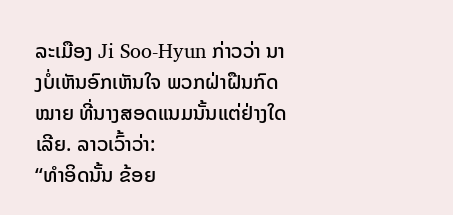ລະເມືອງ Ji Soo-Hyun ກ່າວວ່າ ນາງບໍ່ເຫັນອົກເຫັນໃຈ ພວກຝ່າຝືນກົດ
ໝາຍ ທີ່ນາງສອດແນມນັ້ນແຕ່ຢ່າງໃດເລີຍ. ລາວເວົ້າວ່າ:
“ທໍາອິດນັ້ນ ຂ້ອຍ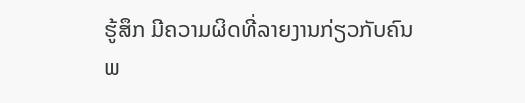ຮູ້ສຶກ ມີຄວາມຜິດທີ່ລາຍງານກ່ຽວກັບຄົນພ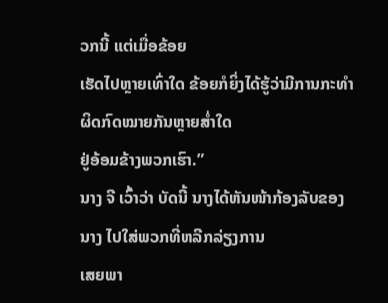ວກນີ້ ແຕ່ເມື່ອຂ້ອຍ
ເຮັດໄປຫຼາຍເທົ່າໃດ ຂ້ອຍກໍຍິ່ງໄດ້ຮູ້ວ່າມີການກະທໍາຜິດກົດໝາຍກັນຫຼາຍສໍ່າໃດ
ຢູ່ອ້ອມຂ້າງພວກເຮົາ.”
ນາງ ຈີ ເວົ້າວ່າ ບັດນີ້ ນາງໄດ້ຫັນໜ້າກ້ອງລັບຂອງນາງ ໄປໃສ່ພວກທີ່ຫລີກລ່ຽງການ
ເສຍພາ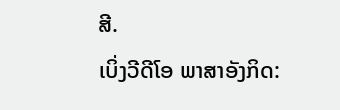ສີ.
ເບິ່ງວີດີໂອ ພາສາອັງກິດ: